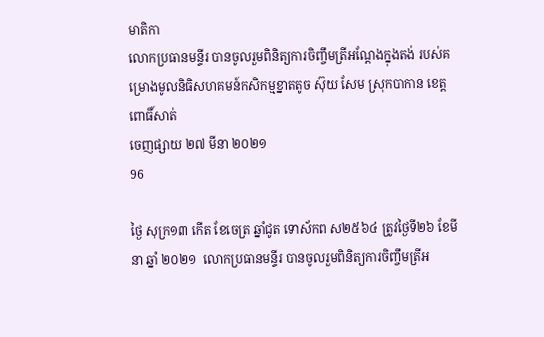មាតិកា
លោកប្រធានមន្ទីរ បានចូលរួមពិនិត្យការចិញ្ចឹមត្រីអណ្តែងក្នុងតង់ របស់គម្រោងមូលនិធិសហគមន៍កសិកម្មខ្នាតតូច ស៊ុយ សែម ស្រុកបាកាន ខេត្តពោធិ៍សាត់
ចេញផ្សាយ ២៧ មីនា ២០២១
96

ថ្ងៃ សុក្រ១៣ កើត ខែចេត្រ ឆ្នាំជូត ទោស័កព ស២៥៦៤ ត្រូវថ្ងៃទី២៦ ខែមីនា ឆ្នាំ ២០២១  លោកប្រធានមន្ទីរ បានចូលរួមពិនិត្យការចិញ្ចឹមត្រីអ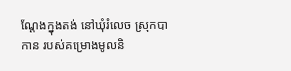ណ្តែងក្នុងតង់ នៅឃុំរំលេច ស្រុកបាកាន របស់គម្រោងមូលនិ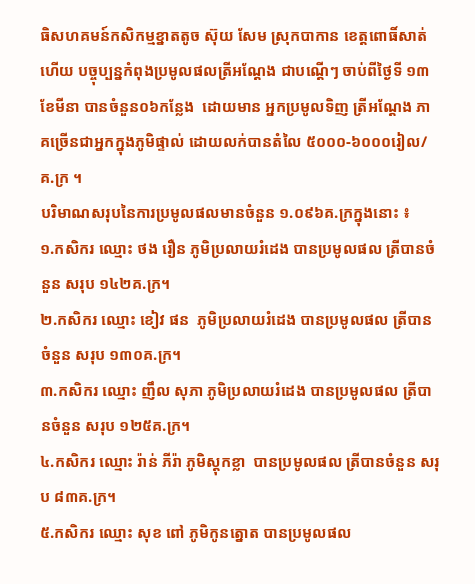ធិសហគមន៍កសិកម្មខ្នាតតូច ស៊ុយ សែម ស្រុកបាកាន ខេត្តពោធិ៍សាត់  ហើយ បច្ចុប្បន្នកំពុងប្រមូលផលត្រីអណ្តែង ជាបណ្តើៗ ចាប់ពីថ្ងៃទី ១៣ ខែមីនា បានចំនួន០៦កន្លែង  ដោយមាន អ្នកប្រមូលទិញ ត្រីអណ្តែង ភាគច្រើនជាអ្នកក្នុងភូមិផ្ទាល់ ដោយលក់បានតំលៃ ៥០០០-៦០០០រៀល/គ.ក្រ ។
បរិមាណសរុបនៃការប្រមូលផលមានចំនួន ១.០៩៦គ.ក្រក្នុងនោះ ៖
១.កសិករ ឈ្មោះ ថង រឿន ភូមិប្រលាយរំដេង បានប្រមូលផល ត្រីបានចំនួន សរុប ១៤២គ.ក្រ។
២.កសិករ ឈ្មោះ ខៀវ ផន  ភូមិប្រលាយរំដេង បានប្រមូលផល ត្រីបានចំនួន សរុប ១៣០គ.ក្រ។
៣.កសិករ ឈ្មោះ ញឹល សុភា ភូមិប្រលាយរំដេង បានប្រមូលផល ត្រីបានចំនួន សរុប ១២៥គ.ក្រ។
៤.កសិករ ឈ្មោះ រ៉ាន់ ភីរ៉ា ភូមិស្តុកខ្លា  បានប្រមូលផល ត្រីបានចំនួន សរុប ៨៣គ.ក្រ។
៥.កសិករ ឈ្មោះ សុខ ពៅ ភូមិកូនត្នោត បានប្រមូលផល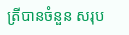ត្រីបានចំនួន សរុប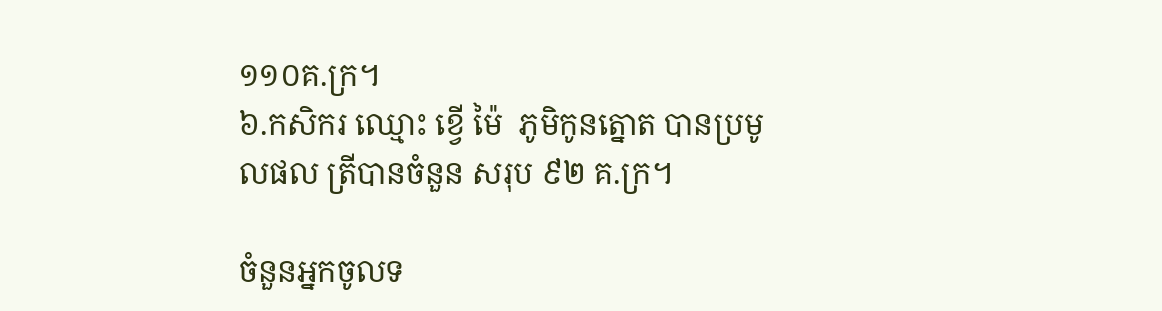១១០គ.ក្រ។
៦.កសិករ ឈ្មោះ ខ្វើ ម៉ៃ  ភូមិកូនត្នោត បានប្រមូលផល ត្រីបានចំនួន សរុប ៩២ គ.ក្រ។

ចំនួនអ្នកចូលទ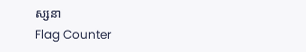ស្សនា
Flag Counter